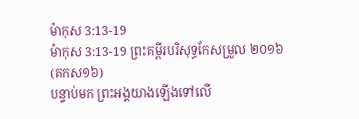ម៉ាកុស 3:13-19
ម៉ាកុស 3:13-19 ព្រះគម្ពីរបរិសុទ្ធកែសម្រួល ២០១៦ (គកស១៦)
បន្ទាប់មក ព្រះអង្គយាងឡើងទៅលើ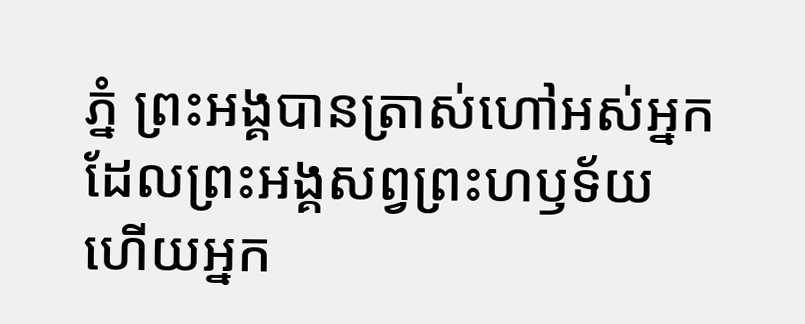ភ្នំ ព្រះអង្គបានត្រាស់ហៅអស់អ្នកដែលព្រះអង្គសព្វព្រះហឫទ័យ ហើយអ្នក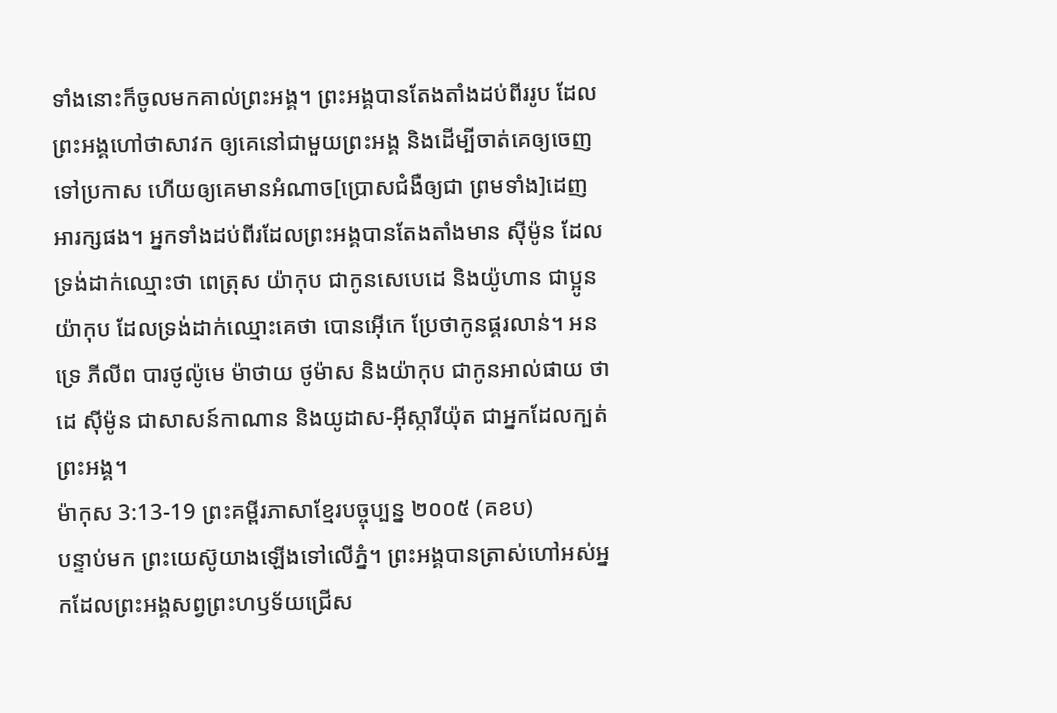ទាំងនោះក៏ចូលមកគាល់ព្រះអង្គ។ ព្រះអង្គបានតែងតាំងដប់ពីររូប ដែលព្រះអង្គហៅថាសាវក ឲ្យគេនៅជាមួយព្រះអង្គ និងដើម្បីចាត់គេឲ្យចេញទៅប្រកាស ហើយឲ្យគេមានអំណាច[ប្រោសជំងឺឲ្យជា ព្រមទាំង]ដេញអារក្សផង។ អ្នកទាំងដប់ពីរដែលព្រះអង្គបានតែងតាំងមាន ស៊ីម៉ូន ដែលទ្រង់ដាក់ឈ្មោះថា ពេត្រុស យ៉ាកុប ជាកូនសេបេដេ និងយ៉ូហាន ជាប្អូនយ៉ាកុប ដែលទ្រង់ដាក់ឈ្មោះគេថា បោនអ៊ើកេ ប្រែថាកូនផ្គរលាន់។ អនទ្រេ ភីលីព បារថូល៉ូមេ ម៉ាថាយ ថូម៉ាស និងយ៉ាកុប ជាកូនអាល់ផាយ ថាដេ ស៊ីម៉ូន ជាសាសន៍កាណាន និងយូដាស-អ៊ីស្ការីយ៉ុត ជាអ្នកដែលក្បត់ព្រះអង្គ។
ម៉ាកុស 3:13-19 ព្រះគម្ពីរភាសាខ្មែរបច្ចុប្បន្ន ២០០៥ (គខប)
បន្ទាប់មក ព្រះយេស៊ូយាងឡើងទៅលើភ្នំ។ ព្រះអង្គបានត្រាស់ហៅអស់អ្នកដែលព្រះអង្គសព្វព្រះហឫទ័យជ្រើស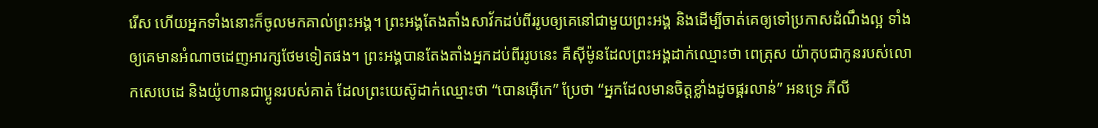រើស ហើយអ្នកទាំងនោះក៏ចូលមកគាល់ព្រះអង្គ។ ព្រះអង្គតែងតាំងសាវ័កដប់ពីររូបឲ្យគេនៅជាមួយព្រះអង្គ និងដើម្បីចាត់គេឲ្យទៅប្រកាសដំណឹងល្អ ទាំងឲ្យគេមានអំណាចដេញអារក្សថែមទៀតផង។ ព្រះអង្គបានតែងតាំងអ្នកដប់ពីររូបនេះ គឺស៊ីម៉ូនដែលព្រះអង្គដាក់ឈ្មោះថា ពេត្រុស យ៉ាកុបជាកូនរបស់លោកសេបេដេ និងយ៉ូហានជាប្អូនរបស់គាត់ ដែលព្រះយេស៊ូដាក់ឈ្មោះថា “បោនអ៊ើកេ” ប្រែថា “អ្នកដែលមានចិត្តខ្លាំងដូចផ្គរលាន់” អនទ្រេ ភីលី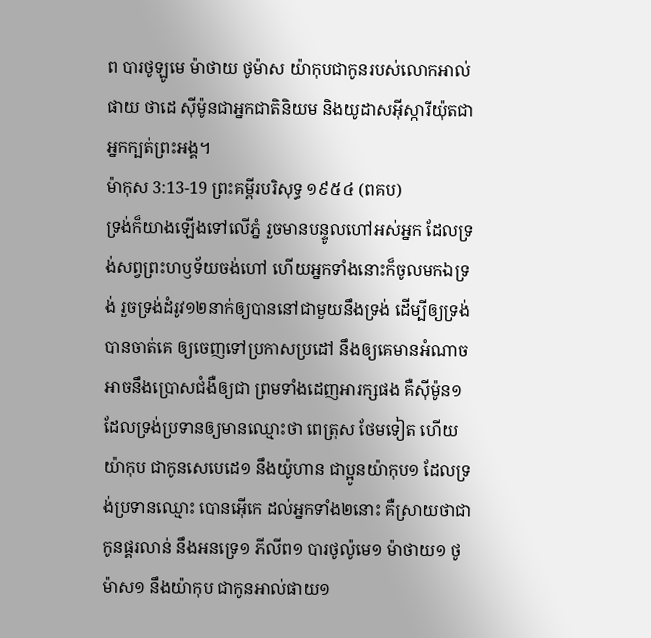ព បារថូឡូមេ ម៉ាថាយ ថូម៉ាស យ៉ាកុបជាកូនរបស់លោកអាល់ផាយ ថាដេ ស៊ីម៉ូនជាអ្នកជាតិនិយម និងយូដាសអ៊ីស្ការីយ៉ុតជាអ្នកក្បត់ព្រះអង្គ។
ម៉ាកុស 3:13-19 ព្រះគម្ពីរបរិសុទ្ធ ១៩៥៤ (ពគប)
ទ្រង់ក៏យាងឡើងទៅលើភ្នំ រួចមានបន្ទូលហៅអស់អ្នក ដែលទ្រង់សព្វព្រះហឫទ័យចង់ហៅ ហើយអ្នកទាំងនោះក៏ចូលមកឯទ្រង់ រួចទ្រង់ដំរូវ១២នាក់ឲ្យបាននៅជាមួយនឹងទ្រង់ ដើម្បីឲ្យទ្រង់បានចាត់គេ ឲ្យចេញទៅប្រកាសប្រដៅ នឹងឲ្យគេមានអំណាចអាចនឹងប្រោសជំងឺឲ្យជា ព្រមទាំងដេញអារក្សផង គឺស៊ីម៉ូន១ដែលទ្រង់ប្រទានឲ្យមានឈ្មោះថា ពេត្រុស ថែមទៀត ហើយយ៉ាកុប ជាកូនសេបេដេ១ នឹងយ៉ូហាន ជាប្អូនយ៉ាកុប១ ដែលទ្រង់ប្រទានឈ្មោះ បោនអ៊ើកេ ដល់អ្នកទាំង២នោះ គឺស្រាយថាជាកូនផ្គរលាន់ នឹងអនទ្រេ១ ភីលីព១ បារថូល៉ូមេ១ ម៉ាថាយ១ ថូម៉ាស១ នឹងយ៉ាកុប ជាកូនអាល់ផាយ១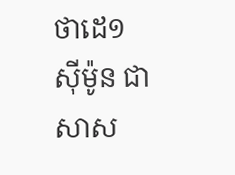ថាដេ១ ស៊ីម៉ូន ជាសាស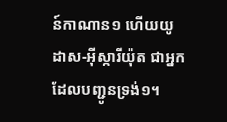ន៍កាណាន១ ហើយយូដាស-អ៊ីស្ការីយ៉ុត ជាអ្នកដែលបញ្ជូនទ្រង់១។